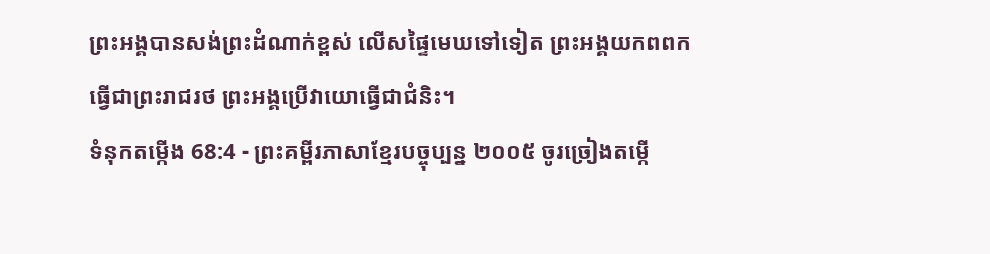ព្រះអង្គបានសង់ព្រះដំណាក់ខ្ពស់ លើសផ្ទៃមេឃទៅទៀត ព្រះអង្គយកពពកធ្វើជាព្រះរាជរថ ព្រះអង្គប្រើវាយោធ្វើជាជំនិះ។
ទំនុកតម្កើង 68:4 - ព្រះគម្ពីរភាសាខ្មែរបច្ចុប្បន្ន ២០០៥ ចូរច្រៀងតម្កើ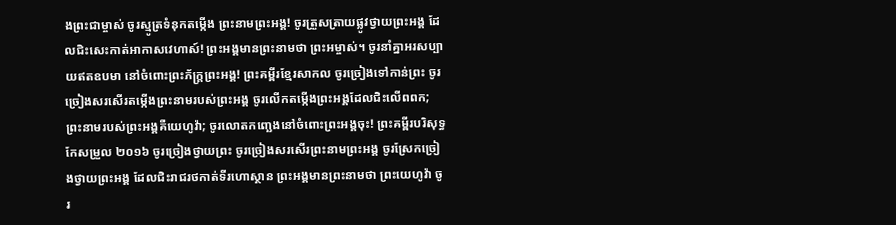ងព្រះជាម្ចាស់ ចូរស្មូត្រទំនុកតម្កើង ព្រះនាមព្រះអង្គ! ចូរត្រួសត្រាយផ្លូវថ្វាយព្រះអង្គ ដែលជិះសេះកាត់អាកាសវេហាស៍! ព្រះអង្គមានព្រះនាមថា ព្រះអម្ចាស់។ ចូរនាំគ្នាអរសប្បាយឥតឧបមា នៅចំពោះព្រះភ័ក្ត្រព្រះអង្គ! ព្រះគម្ពីរខ្មែរសាកល ចូរច្រៀងទៅកាន់ព្រះ ចូរច្រៀងសរសើរតម្កើងព្រះនាមរបស់ព្រះអង្គ ចូរលើកតម្កើងព្រះអង្គដែលជិះលើពពក; ព្រះនាមរបស់ព្រះអង្គគឺយេហូវ៉ា; ចូរលោតកញ្ឆេងនៅចំពោះព្រះអង្គចុះ! ព្រះគម្ពីរបរិសុទ្ធកែសម្រួល ២០១៦ ចូរច្រៀងថ្វាយព្រះ ចូរច្រៀងសរសើរព្រះនាមព្រះអង្គ ចូរស្រែកច្រៀងថ្វាយព្រះអង្គ ដែលជិះរាជរថកាត់ទីរហោស្ថាន ព្រះអង្គមានព្រះនាមថា ព្រះយេហូវ៉ា ចូរ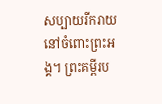សប្បាយរីករាយនៅចំពោះព្រះអង្គ។ ព្រះគម្ពីរប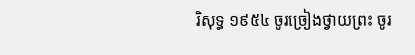រិសុទ្ធ ១៩៥៤ ចូរច្រៀងថ្វាយព្រះ ចូរ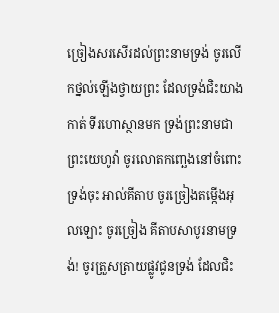ច្រៀងសរសើរដល់ព្រះនាមទ្រង់ ចូរលើកថ្នល់ឡើងថ្វាយព្រះ ដែលទ្រង់ជិះយាងកាត់ ទីរហោស្ថានមក ទ្រង់ព្រះនាមជាព្រះយេហូវ៉ា ចូរលោតកញ្ឆេងនៅចំពោះទ្រង់ចុះ អាល់គីតាប ចូរច្រៀងតម្កើងអុលឡោះ ចូរច្រៀង គីតាបសាបូរនាមទ្រង់! ចូរត្រួសត្រាយផ្លូវជូនទ្រង់ ដែលជិះ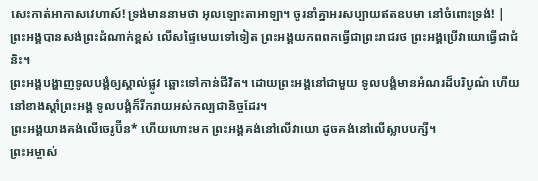សេះកាត់អាកាសវេហាស៍! ទ្រង់មាននាមថា អុលឡោះតាអាឡា។ ចូរនាំគ្នាអរសប្បាយឥតឧបមា នៅចំពោះទ្រង់! |
ព្រះអង្គបានសង់ព្រះដំណាក់ខ្ពស់ លើសផ្ទៃមេឃទៅទៀត ព្រះអង្គយកពពកធ្វើជាព្រះរាជរថ ព្រះអង្គប្រើវាយោធ្វើជាជំនិះ។
ព្រះអង្គបង្ហាញទូលបង្គំឲ្យស្គាល់ផ្លូវ ឆ្ពោះទៅកាន់ជីវិត។ ដោយព្រះអង្គនៅជាមួយ ទូលបង្គំមានអំណរដ៏បរិបូណ៌ ហើយនៅខាងស្ដាំព្រះអង្គ ទូលបង្គំក៏រីករាយអស់កល្បជានិច្ចដែរ។
ព្រះអង្គយាងគង់លើចេរូប៊ីន* ហើយហោះមក ព្រះអង្គគង់នៅលើវាយោ ដូចគង់នៅលើស្លាបបក្សី។
ព្រះអម្ចាស់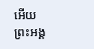អើយ ព្រះអង្គ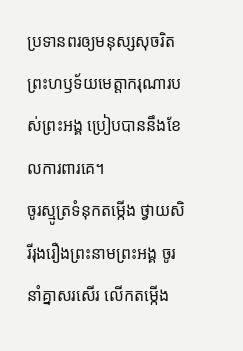ប្រទានពរឲ្យមនុស្សសុចរិត ព្រះហឫទ័យមេត្តាករុណារបស់ព្រះអង្គ ប្រៀបបាននឹងខែលការពារគេ។
ចូរស្មូត្រទំនុកតម្កើង ថ្វាយសិរីរុងរឿងព្រះនាមព្រះអង្គ ចូរនាំគ្នាសរសើរ លើកតម្កើង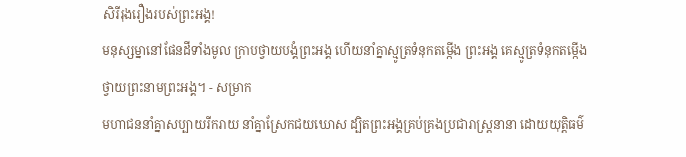សិរីរុងរឿងរបស់ព្រះអង្គ!
មនុស្សម្នានៅផែនដីទាំងមូល ក្រាបថ្វាយបង្គំព្រះអង្គ ហើយនាំគ្នាស្មូត្រទំនុកតម្កើង ព្រះអង្គ គេស្មូត្រទំនុកតម្កើង ថ្វាយព្រះនាមព្រះអង្គ។ - សម្រាក
មហាជននាំគ្នាសប្បាយរីករាយ នាំគ្នាស្រែកជយឃោស ដ្បិតព្រះអង្គគ្រប់គ្រងប្រជារាស្ត្រនានា ដោយយុត្តិធម៌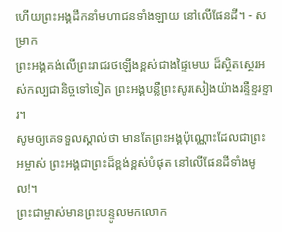ហើយព្រះអង្គដឹកនាំមហាជនទាំងឡាយ នៅលើផែនដី។ - សម្រាក
ព្រះអង្គគង់លើព្រះរាជរថឡើងខ្ពស់ជាងផ្ទៃមេឃ ដ៏ស្ថិតស្ថេរអស់កល្បជានិច្ចទៅទៀត ព្រះអង្គបន្លឺព្រះសូរសៀងយ៉ាងរន្ទឺខ្ទរខ្ទារ។
សូមឲ្យគេទទួលស្គាល់ថា មានតែព្រះអង្គប៉ុណ្ណោះដែលជាព្រះអម្ចាស់ ព្រះអង្គជាព្រះដ៏ខ្ពង់ខ្ពស់បំផុត នៅលើផែនដីទាំងមូល!។
ព្រះជាម្ចាស់មានព្រះបន្ទូលមកលោក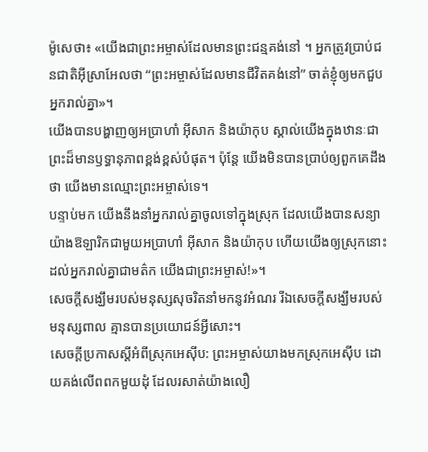ម៉ូសេថា៖ «យើងជាព្រះអម្ចាស់ដែលមានព្រះជន្មគង់នៅ ។ អ្នកត្រូវប្រាប់ជនជាតិអ៊ីស្រាអែលថា “ព្រះអម្ចាស់ដែលមានជីវិតគង់នៅ” ចាត់ខ្ញុំឲ្យមកជួបអ្នករាល់គ្នា»។
យើងបានបង្ហាញឲ្យអប្រាហាំ អ៊ីសាក និងយ៉ាកុប ស្គាល់យើងក្នុងឋានៈជាព្រះដ៏មានឫទ្ធានុភាពខ្ពង់ខ្ពស់បំផុត។ ប៉ុន្តែ យើងមិនបានប្រាប់ឲ្យពួកគេដឹងថា យើងមានឈ្មោះព្រះអម្ចាស់ទេ។
បន្ទាប់មក យើងនឹងនាំអ្នករាល់គ្នាចូលទៅក្នុងស្រុក ដែលយើងបានសន្យាយ៉ាងឱឡារិកជាមួយអប្រាហាំ អ៊ីសាក និងយ៉ាកុប ហើយយើងឲ្យស្រុកនោះដល់អ្នករាល់គ្នាជាមត៌ក យើងជាព្រះអម្ចាស់!»។
សេចក្ដីសង្ឃឹមរបស់មនុស្សសុចរិតនាំមកនូវអំណរ រីឯសេចក្ដីសង្ឃឹមរបស់មនុស្សពាល គ្មានបានប្រយោជន៍អ្វីសោះ។
សេចក្ដីប្រកាសស្ដីអំពីស្រុកអេស៊ីប: ព្រះអម្ចាស់យាងមកស្រុកអេស៊ីប ដោយគង់លើពពកមួយដុំ ដែលរសាត់យ៉ាងលឿ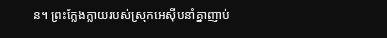ន។ ព្រះក្លែងក្លាយរបស់ស្រុកអេស៊ីបនាំគ្នាញាប់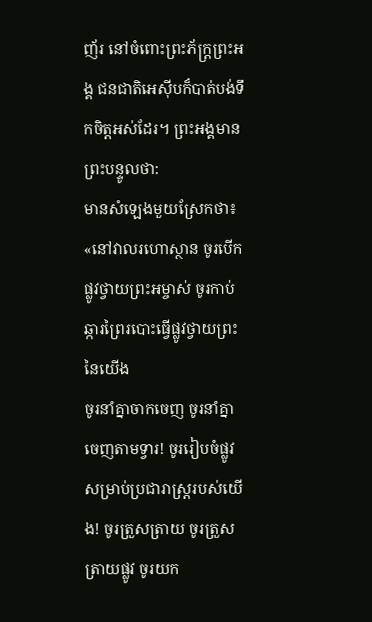ញ័រ នៅចំពោះព្រះភ័ក្ត្រព្រះអង្គ ជនជាតិអេស៊ីបក៏បាត់បង់ទឹកចិត្តអស់ដែរ។ ព្រះអង្គមានព្រះបន្ទូលថា:
មានសំឡេងមួយស្រែកថា៖ «នៅវាលរហោស្ថាន ចូរបើកផ្លូវថ្វាយព្រះអម្ចាស់ ចូរកាប់ឆ្ការព្រៃរបោះធ្វើផ្លូវថ្វាយព្រះនៃយើង
ចូរនាំគ្នាចាកចេញ ចូរនាំគ្នាចេញតាមទ្វារ! ចូររៀបចំផ្លូវសម្រាប់ប្រជារាស្ត្ររបស់យើង! ចូរត្រួសត្រាយ ចូរត្រួសត្រាយផ្លូវ ចូរយក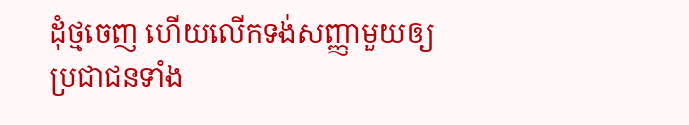ដុំថ្មចេញ ហើយលើកទង់សញ្ញាមួយឲ្យ ប្រជាជនទាំង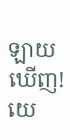ឡាយឃើញ!
យេ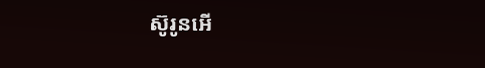ស៊ូរូនអើ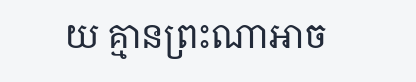យ គ្មានព្រះណាអាច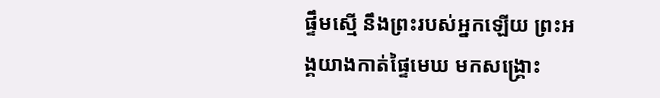ផ្ទឹមស្មើ នឹងព្រះរបស់អ្នកឡើយ ព្រះអង្គយាងកាត់ផ្ទៃមេឃ មកសង្គ្រោះ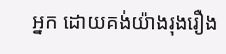អ្នក ដោយគង់យ៉ាងរុងរឿង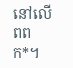នៅលើពពក*។